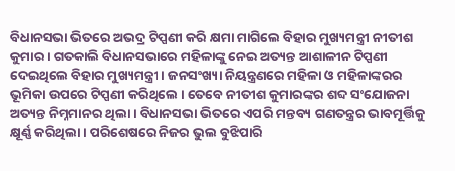ବିଧାନସଭା ଭିତରେ ଅଭଦ୍ର ଟିପ୍ପଣୀ କରି କ୍ଷମା ମାଗିଲେ ବିହାର ମୁଖ୍ୟମନ୍ତ୍ରୀ ନୀତୀଶ କୁମାର । ଗତକାଲି ବିଧାନସଭାରେ ମହିଳାଙ୍କୁ ନେଇ ଅତ୍ୟନ୍ତ ଆଶାଳୀନ ଟିପ୍ପଣୀ ଦେଇଥିଲେ ବିହାର ମୁଖ୍ୟମନ୍ତ୍ରୀ । ଜନସଂଖ୍ୟା ନିୟନ୍ତ୍ରଣରେ ମହିଳା ଓ ମହିଳାଙ୍କରର ଭୂମିକା ଉପରେ ଟିପ୍ପଣୀ କରିଥିଲେ । ତେବେ ନୀତୀଶ କୁମାରଙ୍କର ଶବ୍ଦ ସଂଯୋଜନା ଅତ୍ୟନ୍ତ ନିମ୍ନମାନର ଥିଲା । ବିଧାନସଭା ଭିତରେ ଏପରି ମନ୍ତବ୍ୟ ଗଣତନ୍ତ୍ରର ଭାବମୂର୍ତ୍ତିକୁ କ୍ଷୂର୍ଣ୍ଣ କରିଥିଲା । ପରିଶେଷରେ ନିଜର ଭୁଲ ବୁଝିପାରି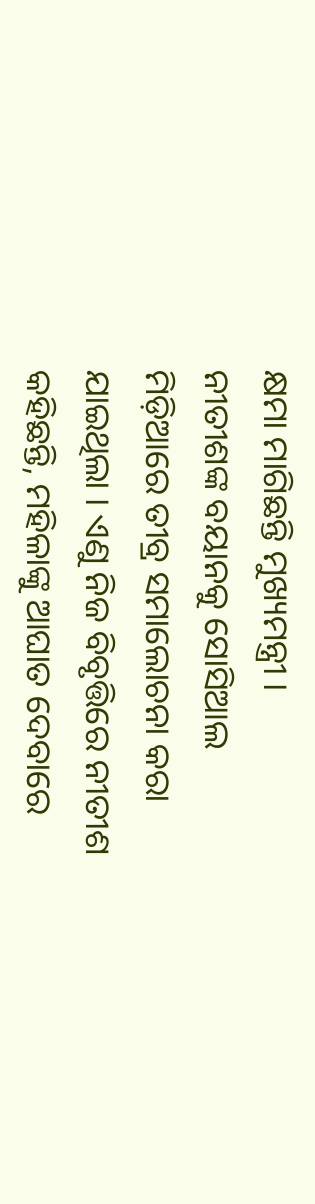କ୍ଷମା ମାଗିଛନ୍ତି ମୁଖ୍ୟମନ୍ତ୍ରୀ ।
ନୀତୀଶଙ୍କ ବୟାନକୁ ସୋସିଆଲ ମିଡ଼ିଆରେ ତୀବ୍ର ସମାଲୋଚନା କରା ଯାଇଥିଲା । ଏଣୁ ନିଜ ବିବୃତ୍ତିରେ ନୀତୀଶ କହିଛନ୍ତି, ମହିଳାଙ୍କୁ ଆଘାତ ଦେବାରେ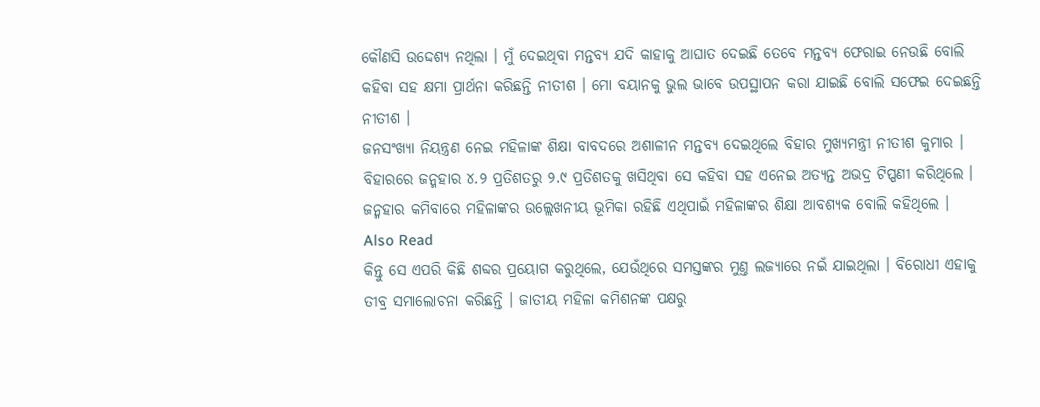କୌଣସି ଉଦ୍ଦେଶ୍ୟ ନଥିଲା । ମୁଁ ଦେଇଥିବା ମନ୍ତବ୍ୟ ଯଦି କାହାକୁ ଆଘାତ ଦେଇଛି ତେବେ ମନ୍ତବ୍ୟ ଫେରାଇ ନେଉଛି ବୋଲି କହିବା ସହ କ୍ଷମା ପ୍ରାର୍ଥନା କରିଛନ୍ତି ନୀତୀଶ । ମୋ ବୟାନକୁ ଭୁଲ ଭାବେ ଉପସ୍ଥାପନ କରା ଯାଇଛି ବୋଲି ସଫେଇ ଦେଇଛନ୍ତି ନୀତୀଶ ।
ଜନସଂଖ୍ୟା ନିୟନ୍ତ୍ରଣ ନେଇ ମହିଳାଙ୍କ ଶିକ୍ଷା ବାବଦରେ ଅଶାଳୀନ ମନ୍ତବ୍ୟ ଦେଇଥିଲେ ବିହାର ମୁଖ୍ୟମନ୍ତ୍ରୀ ନୀତୀଶ କୁମାର । ବିହାରରେ ଜନ୍ମହାର ୪.୨ ପ୍ରତିଶତରୁ ୨.୯ ପ୍ରତିଶତକୁ ଖସିଥିବା ସେ କହିବା ସହ ଏନେଇ ଅତ୍ୟନ୍ତ ଅଭଦ୍ର ଟିପ୍ପଣୀ କରିଥିଲେ । ଜନ୍ମହାର କମିବାରେ ମହିଳାଙ୍କର ଉଲ୍ଲେଖନୀୟ ଭୂମିକା ରହିଛି ଏଥିପାଇଁ ମହିଳାଙ୍କର ଶିକ୍ଷା ଆବଶ୍ୟକ ବୋଲି କହିଥିଲେ ।
Also Read
କିନ୍ତୁ ସେ ଏପରି କିଛି ଶବ୍ଦର ପ୍ରୟୋଗ କରୁଥିଲେ, ଯେଉଁଥିରେ ସମସ୍ତଙ୍କର ମୁଣ୍ତ ଲଜ୍ୟାରେ ନଇଁ ଯାଇଥିଲା । ବିରୋଧୀ ଏହାକୁ ତୀବ୍ର ସମାଲୋଚନା କରିଛନ୍ତି । ଜାତୀୟ ମହିଳା କମିଶନଙ୍କ ପକ୍ଷରୁ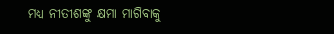ମଧ୍ୟ ନୀତୀଶଙ୍କୁ କ୍ଷମା ମାଗିବାକୁ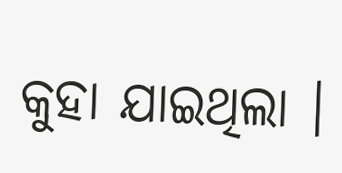କୁହା ଯାଇଥିଲା ।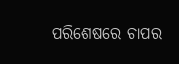ପରିଶେଷରେ ଚାପର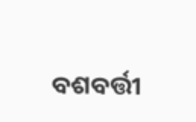ବଶବର୍ତ୍ତୀ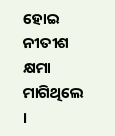ହୋଇ ନୀତୀଶ କ୍ଷମା ମାଗିଥିଲେ ।